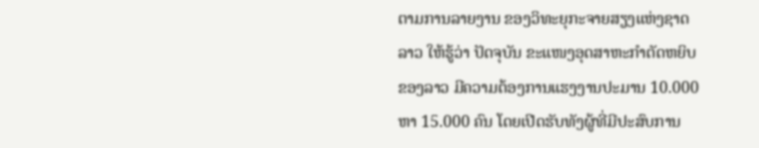ຕາມການລາຍງານ ຂອງວິທະຍຸກະຈາຍສຽງແຫ່ງຊາດລາວ ໃຫ້ຮູ້ວ່າ ປັດຈຸບັນ ຂະແໜງອຸດສາຫະກໍາຕັດຫຍິບຂອງລາວ ມີຄວາມຕ້ອງການແຮງງານປະມານ 10.000 ຫາ 15.000 ຄົນ ໂດຍເປີດຮັບທັງຜູ້ທີ່ມີປະສົບການ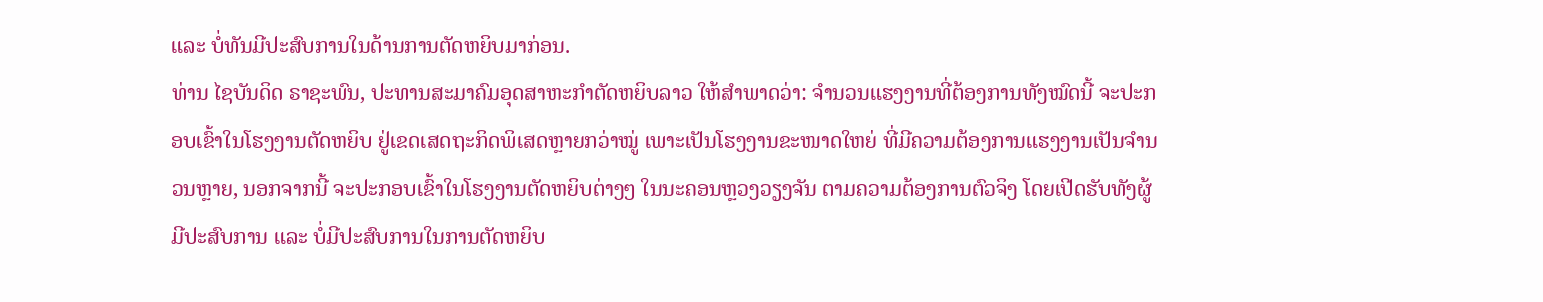ແລະ ບໍ່ທັນມີປະສົບການໃນດ້ານການຕັດຫຍິບມາກ່ອນ.
ທ່ານ ໄຊບັນດິດ ຣາຊະພົນ, ປະທານສະມາຄົມອຸດສາຫະກຳຕັດຫຍິບລາວ ໃຫ້ສໍາພາດວ່າ: ຈຳນວນແຮງງານທີ່ຕ້ອງການທັງໝົດນີ້ ຈະປະກອບເຂົ້າໃນໂຮງງານຕັດຫຍິບ ຢູ່ເຂດເສດຖະກິດພິເສດຫຼາຍກວ່າໝູ່ ເພາະເປັນໂຮງງານຂະໜາດໃຫຍ່ ທີ່ມີຄວາມຕ້ອງການແຮງງານເປັນຈໍານວນຫຼາຍ, ນອກຈາກນີ້ ຈະປະກອບເຂົ້າໃນໂຮງງານຕັດຫຍິບຕ່າງໆ ໃນນະຄອນຫຼວງວຽງຈັນ ຕາມຄວາມຕ້ອງການຕົວຈິງ ໂດຍເປີດຮັບທັງຜູ້ມີປະສົບການ ແລະ ບໍ່ມີປະສົບການໃນການຕັດຫຍິບ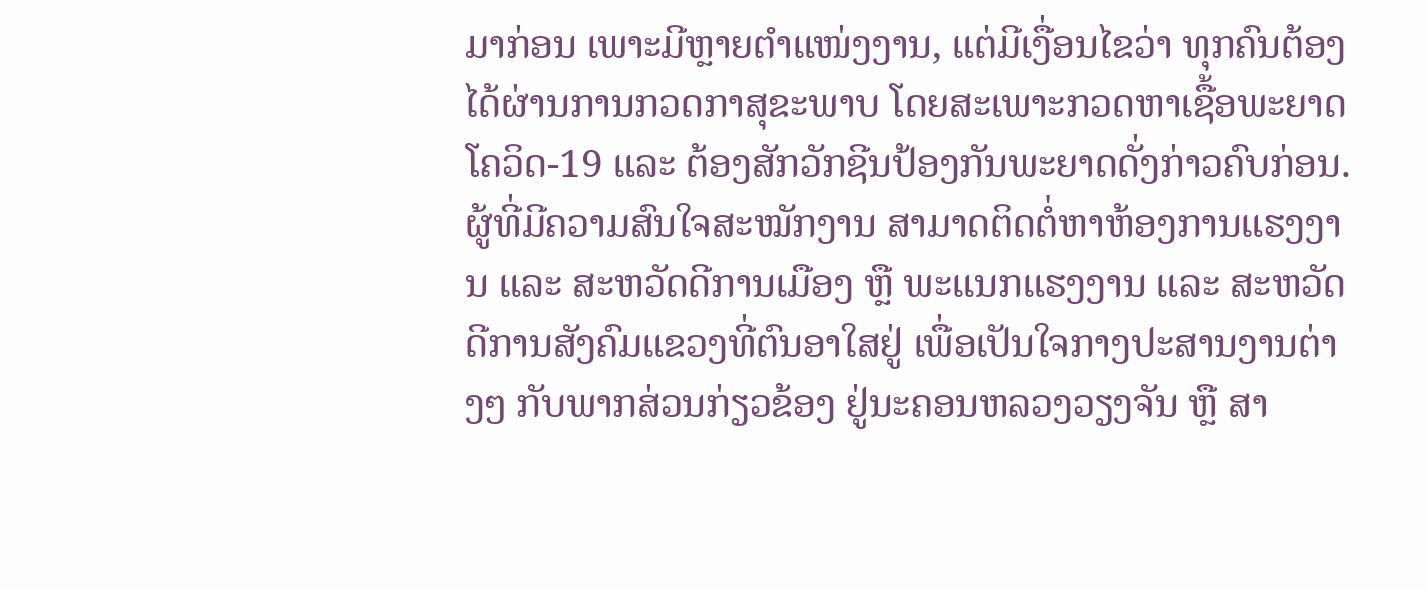ມາກ່ອນ ເພາະມີຫຼາຍຕໍາແໜ່ງງານ, ແຕ່ມີເງື່ອນໄຂວ່າ ທຸກຄົນຕ້ອງໄດ້ຜ່ານການກວດກາສຸຂະພາບ ໂດຍສະເພາະກວດຫາເຊື້ອພະຍາດໂຄວິດ-19 ແລະ ຕ້ອງສັກວັກຊີນປ້ອງກັນພະຍາດດັ່ງກ່າວຄົບກ່ອນ. ຜູ້ທີ່ມີຄວາມສົນໃຈສະໝັກງານ ສາມາດຕິດຕໍ່ຫາຫ້ອງການແຮງງານ ແລະ ສະຫວັດດີການເມືອງ ຫຼື ພະແນກແຮງງານ ແລະ ສະຫວັດດີການສັງຄົມແຂວງທີ່ຕົນອາໃສຢູ່ ເພື່ອເປັນໃຈກາງປະສານງານຕ່າງໆ ກັບພາກສ່ວນກ່ຽວຂ້ອງ ຢູ່ນະຄອນຫລວງວຽງຈັນ ຫຼື ສາ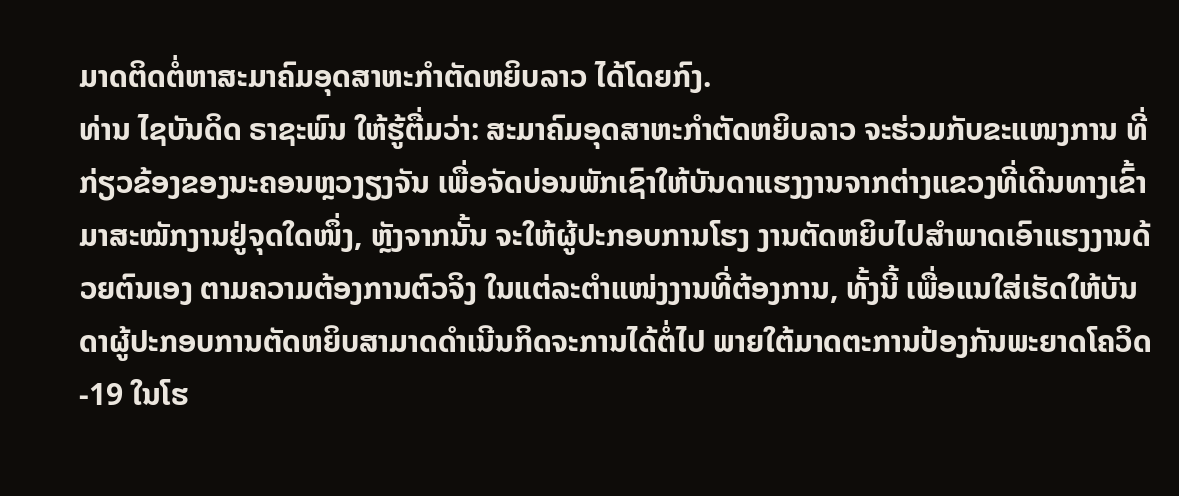ມາດຕິດຕໍ່ຫາສະມາຄົມອຸດສາຫະກຳຕັດຫຍິບລາວ ໄດ້ໂດຍກົງ.
ທ່ານ ໄຊບັນດິດ ຣາຊະພົນ ໃຫ້ຮູ້ຕື່ມວ່າ: ສະມາຄົມອຸດສາຫະກຳຕັດຫຍິບລາວ ຈະຮ່ວມກັບຂະແໜງການ ທີ່ກ່ຽວຂ້ອງຂອງນະຄອນຫຼວງຽງຈັນ ເພື່ອຈັດບ່ອນພັກເຊົາໃຫ້ບັນດາແຮງງານຈາກຕ່າງແຂວງທີ່ເດີນທາງເຂົ້າມາສະໝັກງານຢູ່ຈຸດໃດໜຶ່ງ, ຫຼັງຈາກນັ້ນ ຈະໃຫ້ຜູ້ປະກອບການໂຮງ ງານຕັດຫຍິບໄປສໍາພາດເອົາແຮງງານດ້ວຍຕົນເອງ ຕາມຄວາມຕ້ອງການຕົວຈິງ ໃນແຕ່ລະຕໍາແໜ່ງງານທີ່ຕ້ອງການ, ທັ້ງນີ້ ເພື່ອແນໃສ່ເຮັດໃຫ້ບັນ ດາຜູ້ປະກອບການຕັດຫຍິບສາມາດດໍາເນີນກິດຈະການໄດ້ຕໍ່ໄປ ພາຍໃຕ້ມາດຕະການປ້ອງກັນພະຍາດໂຄວິດ-19 ໃນໂຮ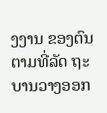ງງານ ຂອງຕົນຕາມທີ່ລັດ ຖະບານວາງອອກ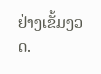ຢ່າງເຂັ້ມງວດ.